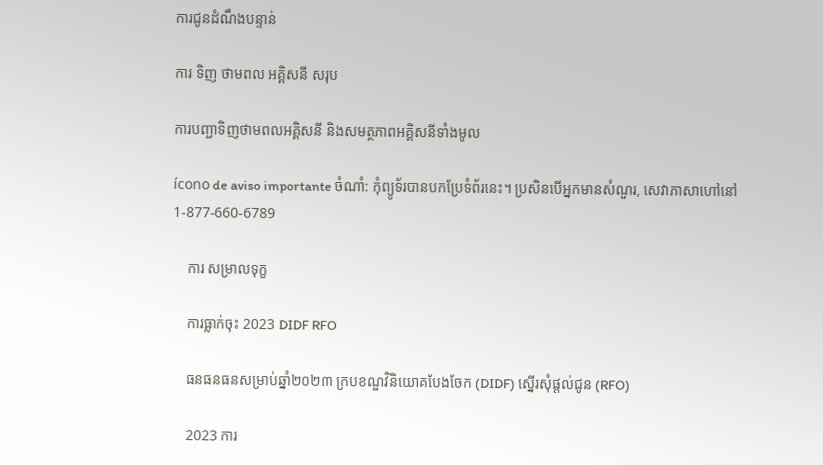ការជូនដំណឹងបន្ទាន់

ការ ទិញ ថាមពល អគ្គិសនី សរុប

ការបញ្ជាទិញថាមពលអគ្គិសនី និងសមត្ថភាពអគ្គិសនីទាំងមូល

ícono de aviso importante ចំណាំ: កុំព្យូទ័របានបកប្រែទំព័រនេះ។ ប្រសិនបើអ្នកមានសំណួរ, សេវាភាសាហៅនៅ 1-877-660-6789

    ការ សម្រាលទុក្ខ

    ការធ្លាក់ចុះ 2023 DIDF RFO

    ធនធនធនសម្រាប់ឆ្នាំ២០២៣ ក្របខណ្ឌវិនិយោគបែងចែក (DIDF) ស្នើរសុំផ្តល់ជូន (RFO)

    2023 ការ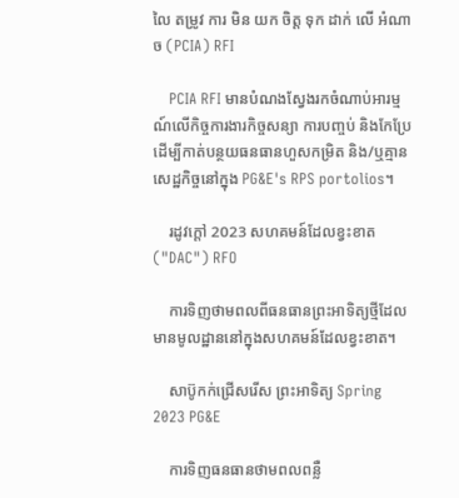លៃ តម្រូវ ការ មិន យក ចិត្ត ទុក ដាក់ លើ អំណាច (PCIA) RFI

    PCIA RFI មានបំណងស្វែងរកចំណាប់អារម្មណ៍លើកិច្ចការងារកិច្ចសន្យា ការបញ្ចប់ និងកែប្រែ ដើម្បីកាត់បន្ថយធនធានហួសកម្រិត និង/ឬគ្មានសេដ្ឋកិច្ចនៅក្នុង PG&E's RPS portolios។

    រដូវក្តៅ 2023 សហគមន៍ដែលខ្វះខាត ("DAC") RFO

    ការទិញថាមពលពីធនធានព្រះអាទិត្យថ្មីដែលមានមូលដ្ឋាននៅក្នុងសហគមន៍ដែលខ្វះខាត។

    សាប៊ូកក់ជ្រើសរើស ព្រះអាទិត្យ Spring 2023 PG&E

    ការទិញធនធានថាមពលពន្លឺ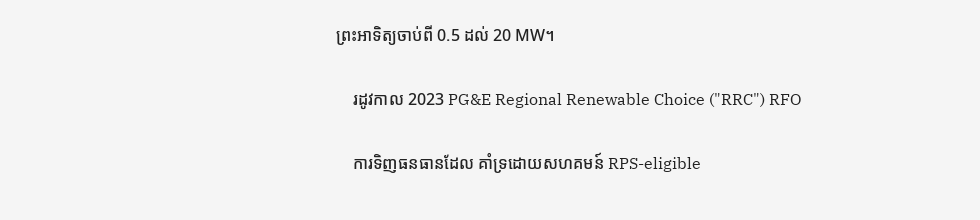ព្រះអាទិត្យចាប់ពី 0.5 ដល់ 20 MW។

    រដូវកាល 2023 PG&E Regional Renewable Choice ("RRC") RFO

    ការទិញធនធានដែល គាំទ្រដោយសហគមន៍ RPS-eligible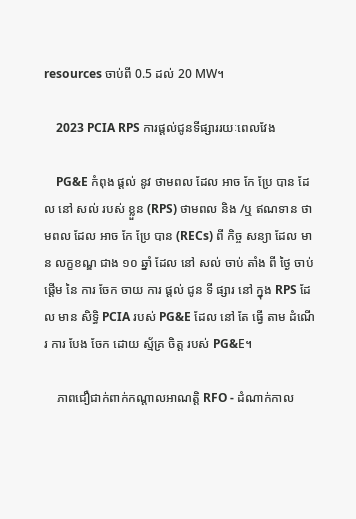resources ចាប់ពី 0.5 ដល់ 20 MW។

    2023 PCIA RPS ការផ្តល់ជូនទីផ្សាររយៈពេលវែង

    PG&E កំពុង ផ្តល់ នូវ ថាមពល ដែល អាច កែ ប្រែ បាន ដែល នៅ សល់ របស់ ខ្លួន (RPS) ថាមពល និង /ឬ ឥណទាន ថាមពល ដែល អាច កែ ប្រែ បាន (RECs) ពី កិច្ច សន្យា ដែល មាន លក្ខខណ្ឌ ជាង ១០ ឆ្នាំ ដែល នៅ សល់ ចាប់ តាំង ពី ថ្ងៃ ចាប់ ផ្តើម នៃ ការ ចែក ចាយ ការ ផ្តល់ ជូន ទី ផ្សារ នៅ ក្នុង RPS ដែល មាន សិទ្ធិ PCIA របស់ PG&E ដែល នៅ តែ ធ្វើ តាម ដំណើរ ការ បែង ចែក ដោយ ស្ម័គ្រ ចិត្ត របស់ PG&E។

    ភាពជឿជាក់ពាក់កណ្តាលអាណត្តិ RFO - ដំណាក់កាល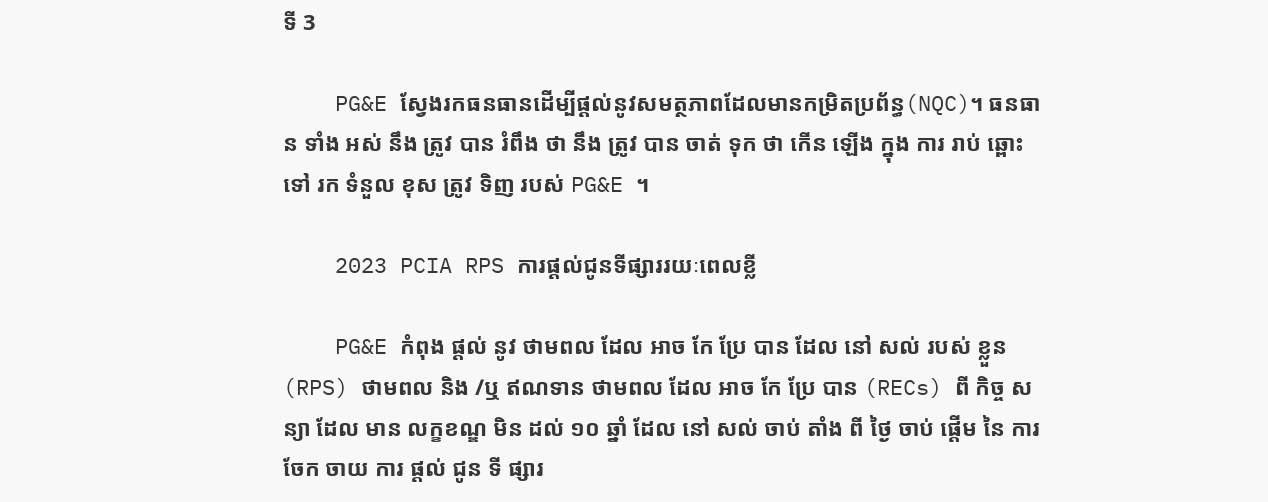ទី 3

    PG&E ស្វែងរកធនធានដើម្បីផ្តល់នូវសមត្ថភាពដែលមានកម្រិតប្រព័ន្ធ(NQC)។ ធនធាន ទាំង អស់ នឹង ត្រូវ បាន រំពឹង ថា នឹង ត្រូវ បាន ចាត់ ទុក ថា កើន ឡើង ក្នុង ការ រាប់ ឆ្ពោះ ទៅ រក ទំនួល ខុស ត្រូវ ទិញ របស់ PG&E ។

    2023 PCIA RPS ការផ្តល់ជូនទីផ្សាររយៈពេលខ្លី

    PG&E កំពុង ផ្តល់ នូវ ថាមពល ដែល អាច កែ ប្រែ បាន ដែល នៅ សល់ របស់ ខ្លួន (RPS) ថាមពល និង /ឬ ឥណទាន ថាមពល ដែល អាច កែ ប្រែ បាន (RECs) ពី កិច្ច សន្យា ដែល មាន លក្ខខណ្ឌ មិន ដល់ ១០ ឆ្នាំ ដែល នៅ សល់ ចាប់ តាំង ពី ថ្ងៃ ចាប់ ផ្តើម នៃ ការ ចែក ចាយ ការ ផ្តល់ ជូន ទី ផ្សារ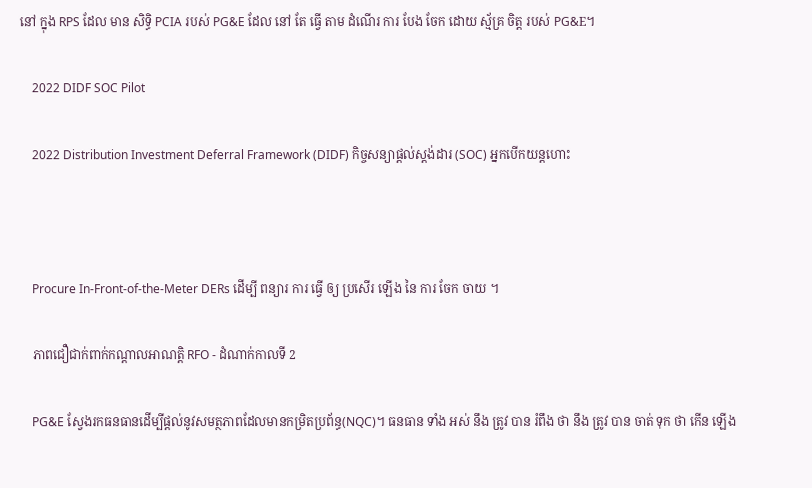នៅ ក្នុង RPS ដែល មាន សិទ្ធិ PCIA របស់ PG&E ដែល នៅ តែ ធ្វើ តាម ដំណើរ ការ បែង ចែក ដោយ ស្ម័គ្រ ចិត្ត របស់ PG&E។

    2022 DIDF SOC Pilot

    2022 Distribution Investment Deferral Framework (DIDF) កិច្ចសន្យាផ្តល់ស្តង់ដារ (SOC) អ្នកបើកយន្តហោះ



    Procure In-Front-of-the-Meter DERs ដើម្បី ពន្យារ ការ ធ្វើ ឲ្យ ប្រសើរ ឡើង នៃ ការ ចែក ចាយ ។

    ភាពជឿជាក់ពាក់កណ្តាលអាណត្តិ RFO - ដំណាក់កាលទី 2

    PG&E ស្វែងរកធនធានដើម្បីផ្តល់នូវសមត្ថភាពដែលមានកម្រិតប្រព័ន្ធ(NQC)។ ធនធាន ទាំង អស់ នឹង ត្រូវ បាន រំពឹង ថា នឹង ត្រូវ បាន ចាត់ ទុក ថា កើន ឡើង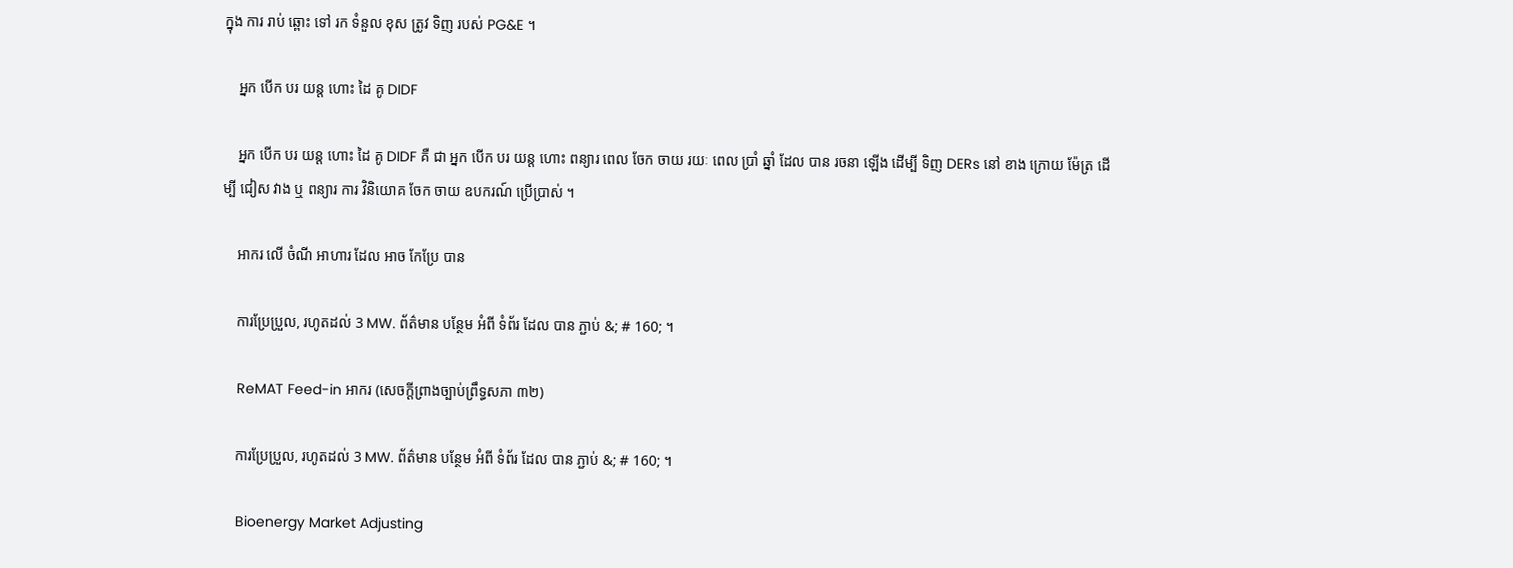ក្នុង ការ រាប់ ឆ្ពោះ ទៅ រក ទំនួល ខុស ត្រូវ ទិញ របស់ PG&E ។

    អ្នក បើក បរ យន្ត ហោះ ដៃ គូ DIDF

    អ្នក បើក បរ យន្ត ហោះ ដៃ គូ DIDF គឺ ជា អ្នក បើក បរ យន្ត ហោះ ពន្យារ ពេល ចែក ចាយ រយៈ ពេល ប្រាំ ឆ្នាំ ដែល បាន រចនា ឡើង ដើម្បី ទិញ DERs នៅ ខាង ក្រោយ ម៉ែត្រ ដើម្បី ជៀស វាង ឬ ពន្យារ ការ វិនិយោគ ចែក ចាយ ឧបករណ៍ ប្រើប្រាស់ ។

    អាករ លើ ចំណី អាហារ ដែល អាច កែប្រែ បាន

    ការប្រែប្រួល, រហូតដល់ 3 MW. ព័ត៌មាន បន្ថែម អំពី ទំព័រ ដែល បាន ភ្ជាប់ &; # 160; ។

    ReMAT Feed-in អាករ (សេចក្តីព្រាងច្បាប់ព្រឹទ្ធសភា ៣២)

    ការប្រែប្រួល, រហូតដល់ 3 MW. ព័ត៌មាន បន្ថែម អំពី ទំព័រ ដែល បាន ភ្ជាប់ &; # 160; ។

    Bioenergy Market Adjusting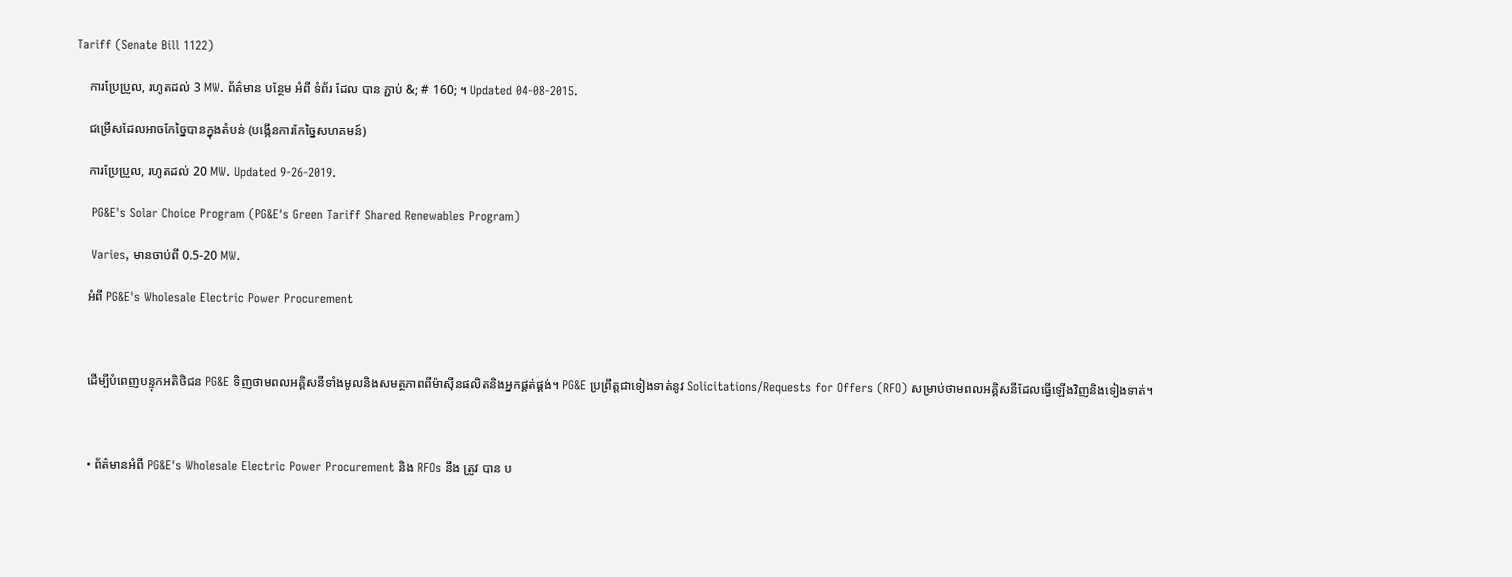Tariff (Senate Bill 1122)

    ការប្រែប្រួល, រហូតដល់ 3 MW. ព័ត៌មាន បន្ថែម អំពី ទំព័រ ដែល បាន ភ្ជាប់ &; # 160; ។ Updated 04-08-2015.

    ជម្រើសដែលអាចកែច្នៃបានក្នុងតំបន់ (បង្កើនការកែច្នៃសហគមន៍)

    ការប្រែប្រួល, រហូតដល់ 20 MW. Updated 9-26-2019.

    PG&E's Solar Choice Program (PG&E's Green Tariff Shared Renewables Program)

    Varies, មានចាប់ពី 0.5-20 MW.

    អំពី PG&E's Wholesale Electric Power Procurement



    ដើម្បីបំពេញបន្ទុកអតិថិជន PG&E ទិញថាមពលអគ្គិសនីទាំងមូលនិងសមត្ថភាពពីម៉ាស៊ីនផលិតនិងអ្នកផ្គត់ផ្គង់។ PG&E ប្រព្រឹត្ដជាទៀងទាត់នូវ Solicitations/Requests for Offers (RFO) សម្រាប់ថាមពលអគ្គិសនីដែលធ្វើឡើងវិញនិងទៀងទាត់។



    • ព័ត៌មានអំពី PG&E's Wholesale Electric Power Procurement និង RFOs នឹង ត្រូវ បាន ប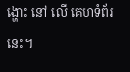ង្ហោះ នៅ លើ គេហទំព័រ នេះ។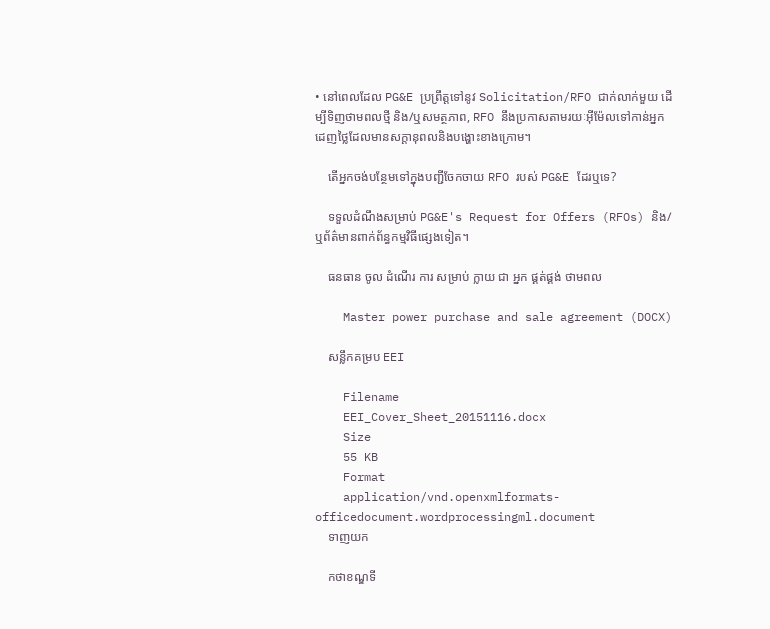• នៅពេលដែល PG&E ប្រព្រឹត្តទៅនូវ Solicitation/RFO ជាក់លាក់មួយ ដើម្បីទិញថាមពលថ្មី និង/ឬសមត្ថភាព, RFO នឹងប្រកាសតាមរយៈអ៊ីម៉ែលទៅកាន់អ្នកដេញថ្លៃដែលមានសក្តានុពលនិងបង្ហោះខាងក្រោម។

    តើអ្នកចង់បន្ថែមទៅក្នុងបញ្ជីចែកចាយ RFO របស់ PG&E ដែរឬទេ?

    ទទួលដំណឹងសម្រាប់ PG&E's Request for Offers (RFOs) និង/ឬព័ត៌មានពាក់ព័ន្ធកម្មវិធីផ្សេងទៀត។

    ធនធាន ចូល ដំណើរ ការ សម្រាប់ ក្លាយ ជា អ្នក ផ្គត់ផ្គង់ ថាមពល

    Master power purchase and sale agreement (DOCX)

    សន្លឹកគម្រប EEI

    Filename
    EEI_Cover_Sheet_20151116.docx
    Size
    55 KB
    Format
    application/vnd.openxmlformats-officedocument.wordprocessingml.document
    ទាញយក

    កថាខណ្ឌទី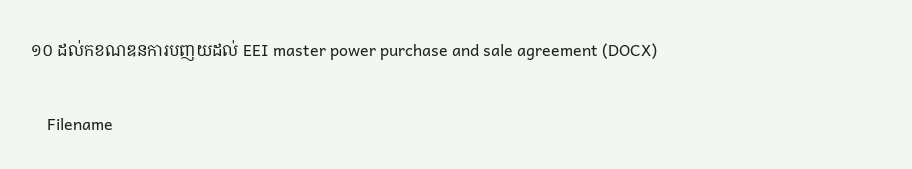១០ ដល់កខណឌនការបញយដល់ EEI master power purchase and sale agreement (DOCX)

    Filename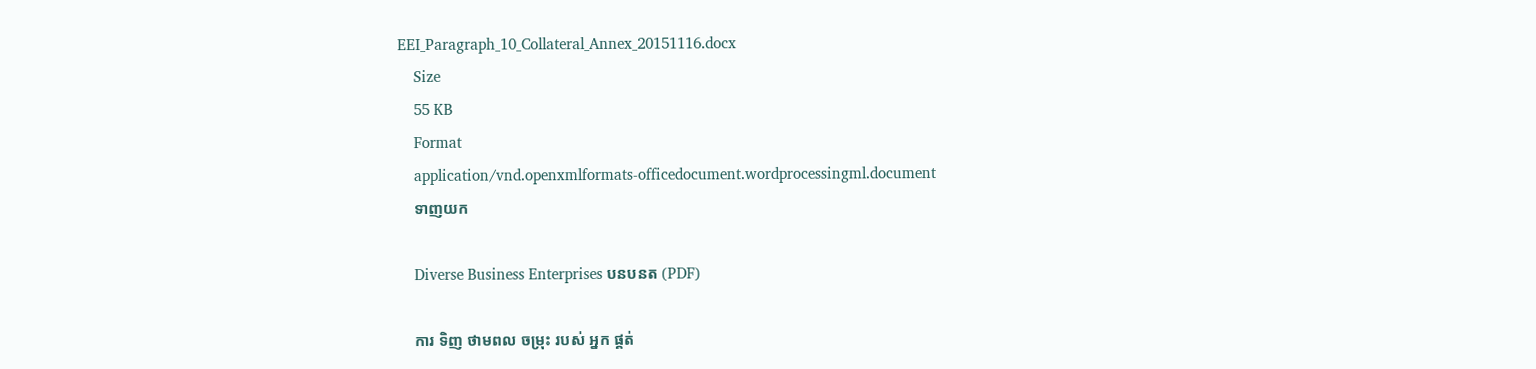EEI_Paragraph_10_Collateral_Annex_20151116.docx
    Size
    55 KB
    Format
    application/vnd.openxmlformats-officedocument.wordprocessingml.document
    ទាញយក

    Diverse Business Enterprises បនបនត (PDF)

    ការ ទិញ ថាមពល ចម្រុះ របស់ អ្នក ផ្គត់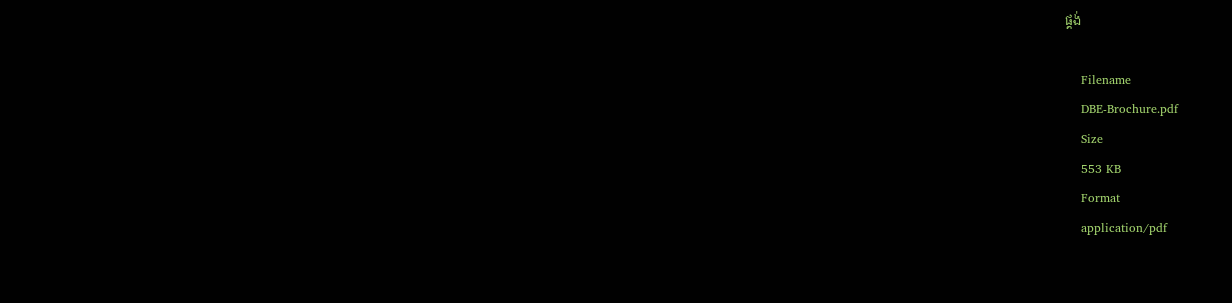ផ្គង់

    Filename
    DBE-Brochure.pdf
    Size
    553 KB
    Format
    application/pdf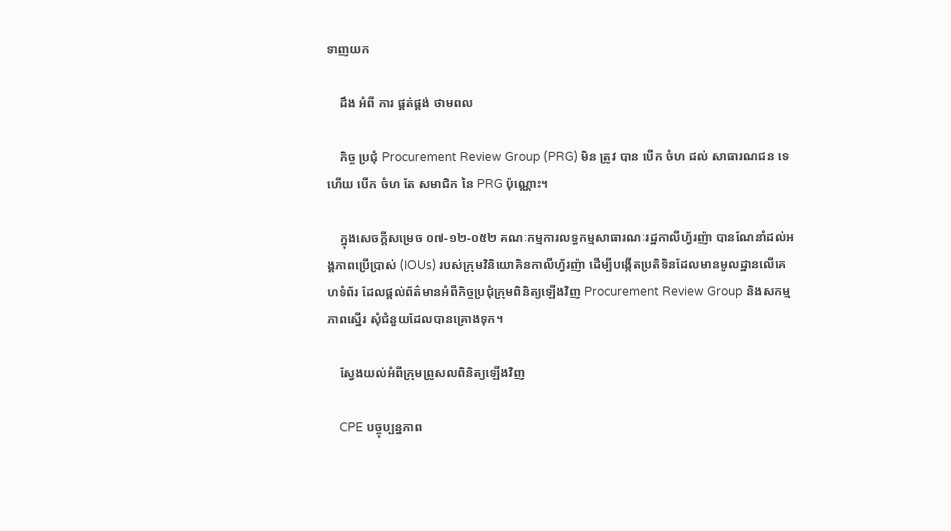ទាញយក

    ដឹង អំពី ការ ផ្គត់ផ្គង់ ថាមពល

    កិច្ច ប្រជុំ Procurement Review Group (PRG) មិន ត្រូវ បាន បើក ចំហ ដល់ សាធារណជន ទេ ហើយ បើក ចំហ តែ សមាជិក នៃ PRG ប៉ុណ្ណោះ។

    ក្នុងសេចក្តីសម្រេច ០៧-១២-០៥២ គណៈកម្មការលទ្ធកម្មសាធារណៈរដ្ឋកាលីហ្វ័រញ៉ា បានណែនាំដល់អង្គភាពប្រើប្រាស់ (IOUs) របស់ក្រុមវិនិយោគិនកាលីហ្វ័រញ៉ា ដើម្បីបង្កើតប្រតិទិនដែលមានមូលដ្ឋានលើគេហទំព័រ ដែលផ្តល់ព័ត៌មានអំពីកិច្ចប្រជុំក្រុមពិនិត្យឡើងវិញ Procurement Review Group និងសកម្មភាពស្នើរ សុំជំនួយដែលបានគ្រោងទុក។

    ស្វែងយល់អំពីក្រុមព្រូសលពិនិត្យឡើងវិញ

    CPE បច្ចុប្បន្នភាព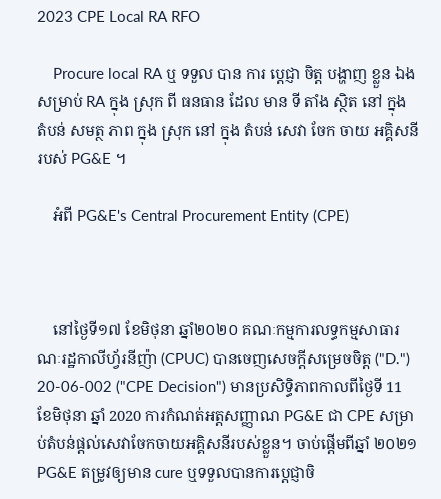2023 CPE Local RA RFO

    Procure local RA ឬ ទទួល បាន ការ ប្តេជ្ញា ចិត្ត បង្ហាញ ខ្លួន ឯង សម្រាប់ RA ក្នុង ស្រុក ពី ធនធាន ដែល មាន ទី តាំង ស្ថិត នៅ ក្នុង តំបន់ សមត្ថ ភាព ក្នុង ស្រុក នៅ ក្នុង តំបន់ សេវា ចែក ចាយ អគ្គិសនី របស់ PG&E ។

    អំពី PG&E's Central Procurement Entity (CPE)



    នៅថ្ងៃទី១៧ ខែមិថុនា ឆ្នាំ២០២០ គណៈកម្មការលទ្ធកម្មសាធារណៈរដ្ឋកាលីហ្វ័រនីញ៉ា (CPUC) បានចេញសេចក្តីសម្រេចចិត្ត ("D.") 20-06-002 ("CPE Decision") មានប្រសិទ្ធិភាពកាលពីថ្ងៃទី 11 ខែមិថុនា ឆ្នាំ 2020 ការកំណត់អត្តសញ្ញាណ PG&E ជា CPE សម្រាប់តំបន់ផ្តល់សេវាចែកចាយអគ្គិសនីរបស់ខ្លួន។ ចាប់ផ្តើមពីឆ្នាំ ២០២១ PG&E តម្រូវឲ្យមាន cure ឬទទួលបានការប្តេជ្ញាចិ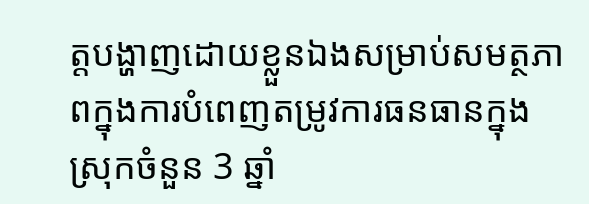ត្តបង្ហាញដោយខ្លួនឯងសម្រាប់សមត្ថភាពក្នុងការបំពេញតម្រូវការធនធានក្នុងស្រុកចំនួន 3 ឆ្នាំ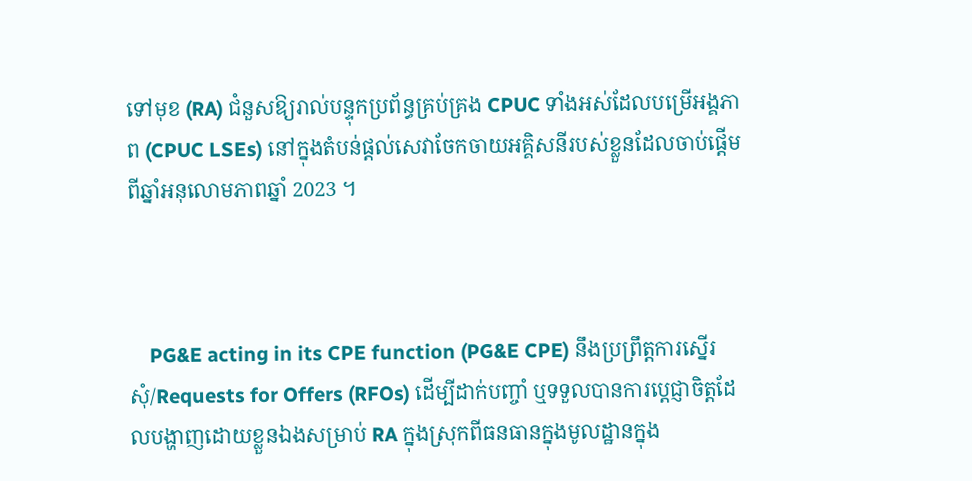ទៅមុខ (RA) ជំនួសឱ្យរាល់បន្ទុកប្រព័ន្ធគ្រប់គ្រង CPUC ទាំងអស់ដែលបម្រើអង្គភាព (CPUC LSEs) នៅក្នុងតំបន់ផ្តល់សេវាចែកចាយអគ្គិសនីរបស់ខ្លួនដែលចាប់ផ្តើមពីឆ្នាំអនុលោមភាពឆ្នាំ 2023 ។



    PG&E acting in its CPE function (PG&E CPE) នឹងប្រព្រឹត្តការស្នើរសុំ/Requests for Offers (RFOs) ដើម្បីដាក់បញ្ចាំ ឬទទួលបានការប្តេជ្ញាចិត្តដែលបង្ហាញដោយខ្លួនឯងសម្រាប់ RA ក្នុងស្រុកពីធនធានក្នុងមូលដ្ឋានក្នុង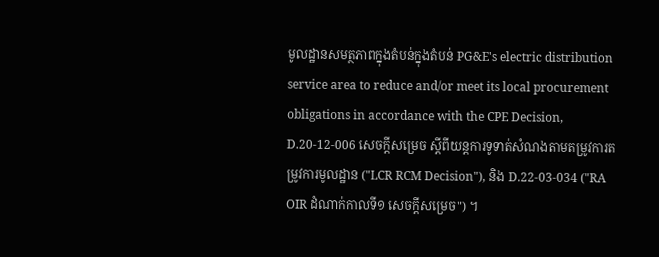មូលដ្ឋានសមត្ថភាពក្នុងតំបន់ក្នុងតំបន់ PG&E's electric distribution service area to reduce and/or meet its local procurement obligations in accordance with the CPE Decision,  D.20-12-006 សេចក្តីសម្រេច ស្តីពីយន្តការទូទាត់សំណងតាមតម្រូវការតម្រូវការមូលដ្ឋាន ("LCR RCM Decision"), និង D.22-03-034 ("RA OIR ដំណាក់កាលទី១ សេចក្តីសម្រេច") ។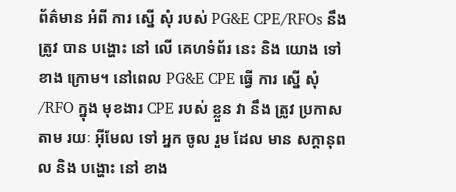ព័ត៌មាន អំពី ការ ស្នើ សុំ របស់ PG&E CPE/RFOs នឹង ត្រូវ បាន បង្ហោះ នៅ លើ គេហទំព័រ នេះ និង យោង ទៅ ខាង ក្រោម។ នៅពេល PG&E CPE ធ្វើ ការ ស្នើ សុំ /RFO ក្នុង មុខងារ CPE របស់ ខ្លួន វា នឹង ត្រូវ ប្រកាស តាម រយៈ អ៊ីមែល ទៅ អ្នក ចូល រួម ដែល មាន សក្តានុពល និង បង្ហោះ នៅ ខាង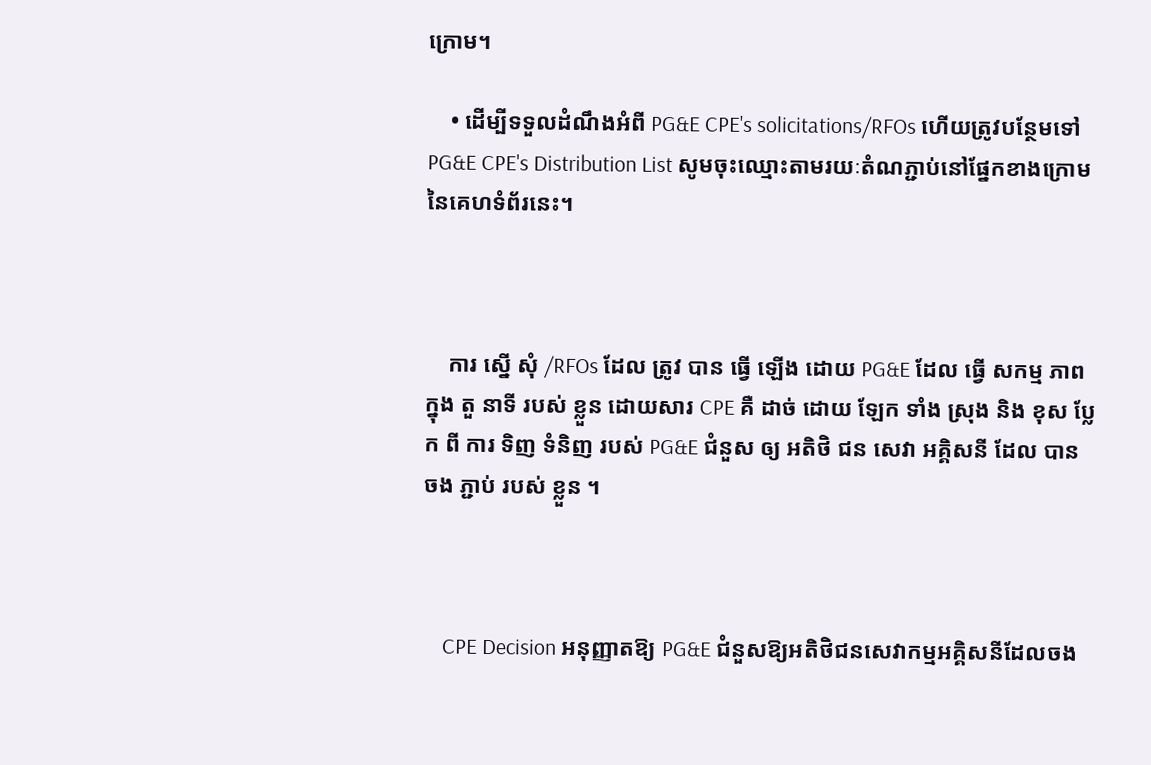ក្រោម។

    • ដើម្បីទទួលដំណឹងអំពី PG&E CPE's solicitations/RFOs ហើយត្រូវបន្ថែមទៅ PG&E CPE's Distribution List សូមចុះឈ្មោះតាមរយៈតំណភ្ជាប់នៅផ្នែកខាងក្រោមនៃគេហទំព័រនេះ។



    ការ ស្នើ សុំ /RFOs ដែល ត្រូវ បាន ធ្វើ ឡើង ដោយ PG&E ដែល ធ្វើ សកម្ម ភាព ក្នុង តួ នាទី របស់ ខ្លួន ដោយសារ CPE គឺ ដាច់ ដោយ ឡែក ទាំង ស្រុង និង ខុស ប្លែក ពី ការ ទិញ ទំនិញ របស់ PG&E ជំនួស ឲ្យ អតិថិ ជន សេវា អគ្គិសនី ដែល បាន ចង ភ្ជាប់ របស់ ខ្លួន ។



    CPE Decision អនុញ្ញាតឱ្យ PG&E ជំនួសឱ្យអតិថិជនសេវាកម្មអគ្គិសនីដែលចង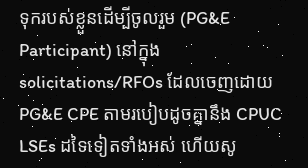ទុករបស់ខ្លួនដើម្បីចូលរួម (PG&E Participant) នៅក្នុង solicitations/RFOs ដែលចេញដោយ PG&E CPE តាមរបៀបដូចគ្នានឹង CPUC LSEs ដទៃទៀតទាំងអស់ ហើយសូ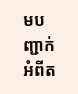មបញ្ជាក់អំពីត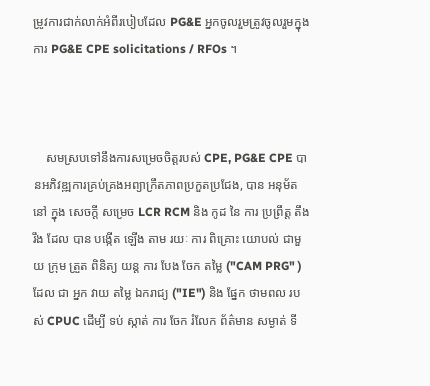ម្រូវការជាក់លាក់អំពីរបៀបដែល PG&E អ្នកចូលរួមត្រូវចូលរួមក្នុងការ PG&E CPE solicitations / RFOs ។



    សមស្របទៅនឹងការសម្រេចចិត្តរបស់ CPE, PG&E CPE បានអភិវឌ្ឍការគ្រប់គ្រងអព្យាក្រឹតភាពប្រកួតប្រជែង, បាន អនុម័ត នៅ ក្នុង សេចក្តី សម្រេច LCR RCM និង កូដ នៃ ការ ប្រព្រឹត្ត តឹង រឹង ដែល បាន បង្កើត ឡើង តាម រយៈ ការ ពិគ្រោះ យោបល់ ជាមួយ ក្រុម ត្រួត ពិនិត្យ យន្ត ការ បែង ចែក តម្លៃ ("CAM PRG" ) ដែល ជា អ្នក វាយ តម្លៃ ឯករាជ្យ ("IE") និង ផ្នែក ថាមពល របស់ CPUC ដើម្បី ទប់ ស្កាត់ ការ ចែក រំលែក ព័ត៌មាន សម្ងាត់ ទី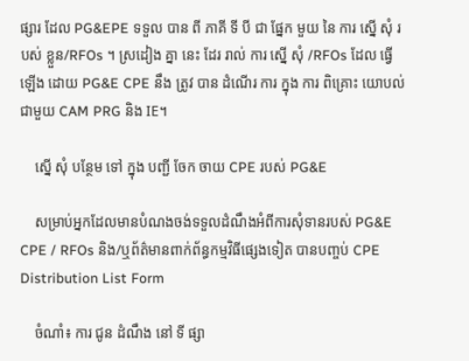ផ្សារ ដែល PG&EPE ទទួល បាន ពី ភាគី ទី បី ជា ផ្នែក មួយ នៃ ការ ស្នើ សុំ របស់ ខ្លួន/RFOs ។ ស្រដៀង គ្នា នេះ ដែរ រាល់ ការ ស្នើ សុំ /RFOs ដែល ធ្វើ ឡើង ដោយ PG&E CPE នឹង ត្រូវ បាន ដំណើរ ការ ក្នុង ការ ពិគ្រោះ យោបល់ ជាមួយ CAM PRG និង IE។

    ស្នើ សុំ បន្ថែម ទៅ ក្នុង បញ្ជី ចែក ចាយ CPE របស់ PG&E

    សម្រាប់អ្នកដែលមានបំណងចង់ទទួលដំណឹងអំពីការសុំទានរបស់ PG&E CPE / RFOs និង/ឬព័ត៌មានពាក់ព័ន្ធកម្មវិធីផ្សេងទៀត បានបញ្ចប់ CPE Distribution List Form

    ចំណាំ៖ ការ ជូន ដំណឹង នៅ ទី ផ្សា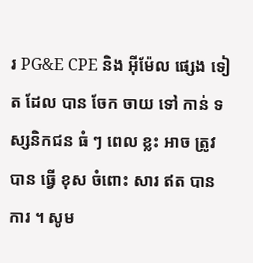រ PG&E CPE និង អ៊ីម៉ែល ផ្សេង ទៀត ដែល បាន ចែក ចាយ ទៅ កាន់ ទស្សនិកជន ធំ ៗ ពេល ខ្លះ អាច ត្រូវ បាន ធ្វើ ខុស ចំពោះ សារ ឥត បាន ការ ។ សូម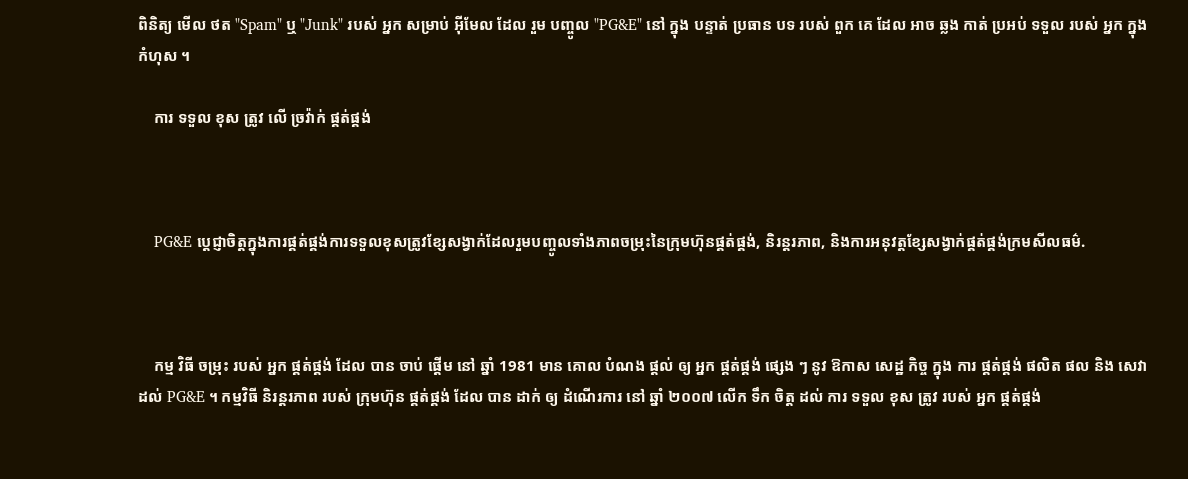ពិនិត្យ មើល ថត "Spam" ឬ "Junk" របស់ អ្នក សម្រាប់ អ៊ីមែល ដែល រួម បញ្ចូល "PG&E" នៅ ក្នុង បន្ទាត់ ប្រធាន បទ របស់ ពួក គេ ដែល អាច ឆ្លង កាត់ ប្រអប់ ទទួល របស់ អ្នក ក្នុង កំហុស ។

    ការ ទទួល ខុស ត្រូវ លើ ច្រវ៉ាក់ ផ្គត់ផ្គង់



    PG&E ប្តេជ្ញាចិត្តក្នុងការផ្គត់ផ្គង់ការទទួលខុសត្រូវខ្សែសង្វាក់ដែលរួមបញ្ចូលទាំងភាពចម្រុះនៃក្រុមហ៊ុនផ្គត់ផ្គង់, និរន្តរភាព, និងការអនុវត្តខ្សែសង្វាក់ផ្គត់ផ្គង់ក្រមសីលធម៌.



    កម្ម វិធី ចម្រុះ របស់ អ្នក ផ្គត់ផ្គង់ ដែល បាន ចាប់ ផ្តើម នៅ ឆ្នាំ 1981 មាន គោល បំណង ផ្តល់ ឲ្យ អ្នក ផ្គត់ផ្គង់ ផ្សេង ៗ នូវ ឱកាស សេដ្ឋ កិច្ច ក្នុង ការ ផ្គត់ផ្គង់ ផលិត ផល និង សេវា ដល់ PG&E ។ កម្មវិធី និរន្តរភាព របស់ ក្រុមហ៊ុន ផ្គត់ផ្គង់ ដែល បាន ដាក់ ឲ្យ ដំណើរការ នៅ ឆ្នាំ ២០០៧ លើក ទឹក ចិត្ត ដល់ ការ ទទួល ខុស ត្រូវ របស់ អ្នក ផ្គត់ផ្គង់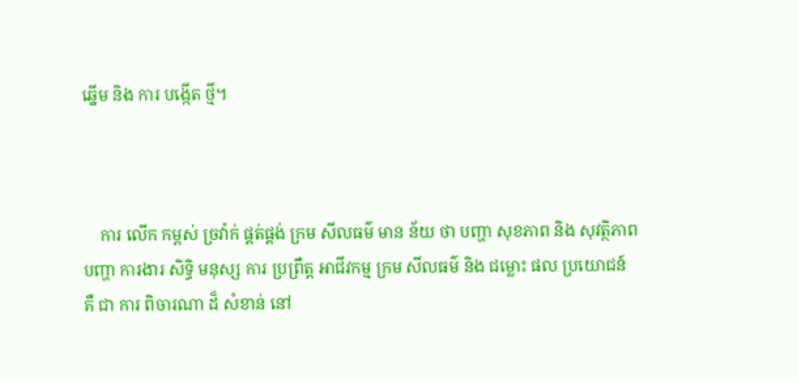ឆ្នើម និង ការ បង្កើត ថ្មី។



    ការ លើក កម្ពស់ ច្រវ៉ាក់ ផ្គត់ផ្គង់ ក្រម សីលធម៌ មាន ន័យ ថា បញ្ហា សុខភាព និង សុវត្ថិភាព បញ្ហា ការងារ សិទ្ធិ មនុស្ស ការ ប្រព្រឹត្ត អាជីវកម្ម ក្រម សីលធម៌ និង ជម្លោះ ផល ប្រយោជន៍ គឺ ជា ការ ពិចារណា ដ៏ សំខាន់ នៅ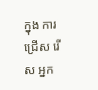ក្នុង ការ ជ្រើស រើស អ្នក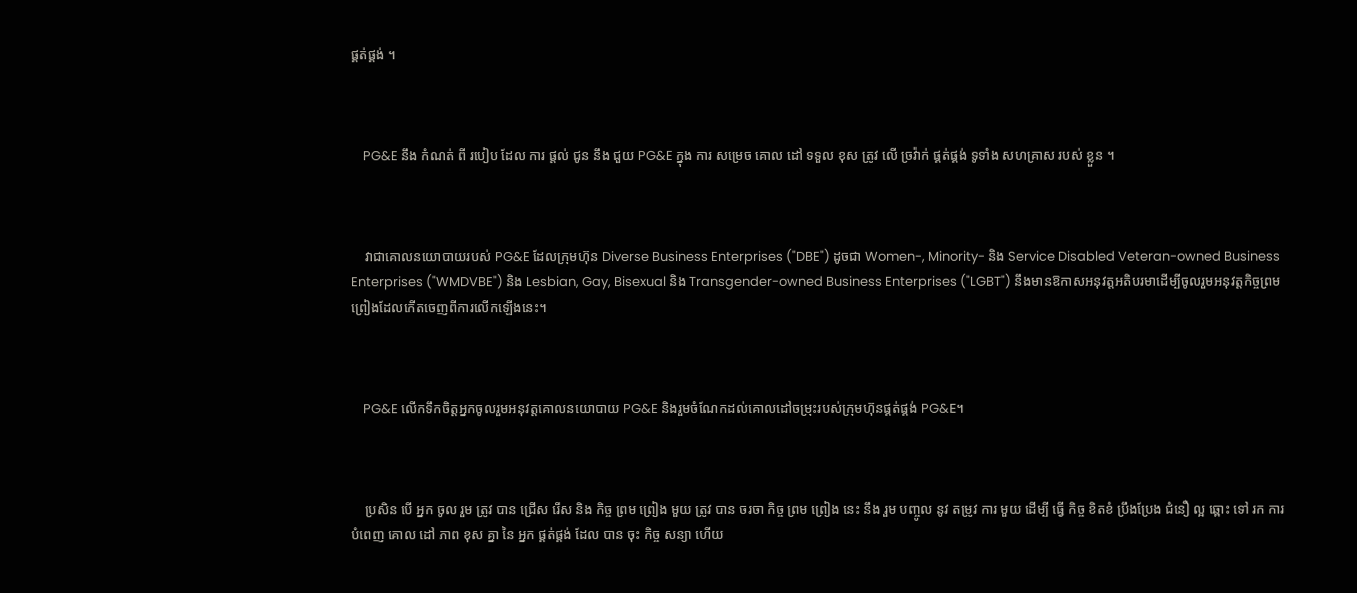ផ្គត់ផ្គង់ ។



    PG&E នឹង កំណត់ ពី របៀប ដែល ការ ផ្តល់ ជូន នឹង ជួយ PG&E ក្នុង ការ សម្រេច គោល ដៅ ទទួល ខុស ត្រូវ លើ ច្រវ៉ាក់ ផ្គត់ផ្គង់ ទូទាំង សហគ្រាស របស់ ខ្លួន ។



    វាជាគោលនយោបាយរបស់ PG&E ដែលក្រុមហ៊ុន Diverse Business Enterprises ("DBE") ដូចជា Women-, Minority- និង Service Disabled Veteran-owned Business Enterprises ("WMDVBE") និង Lesbian, Gay, Bisexual និង Transgender-owned Business Enterprises ("LGBT") នឹងមានឱកាសអនុវត្តអតិបរមាដើម្បីចូលរួមអនុវត្តកិច្ចព្រមព្រៀងដែលកើតចេញពីការលើកឡើងនេះ។



    PG&E លើកទឹកចិត្តអ្នកចូលរួមអនុវត្តគោលនយោបាយ PG&E និងរួមចំណែកដល់គោលដៅចម្រុះរបស់ក្រុមហ៊ុនផ្គត់ផ្គង់ PG&E។



    ប្រសិន បើ អ្នក ចូល រួម ត្រូវ បាន ជ្រើស រើស និង កិច្ច ព្រម ព្រៀង មួយ ត្រូវ បាន ចរចា កិច្ច ព្រម ព្រៀង នេះ នឹង រួម បញ្ចូល នូវ តម្រូវ ការ មួយ ដើម្បី ធ្វើ កិច្ច ខិតខំ ប្រឹងប្រែង ជំនឿ ល្អ ឆ្ពោះ ទៅ រក ការ បំពេញ គោល ដៅ ភាព ខុស គ្នា នៃ អ្នក ផ្គត់ផ្គង់ ដែល បាន ចុះ កិច្ច សន្យា ហើយ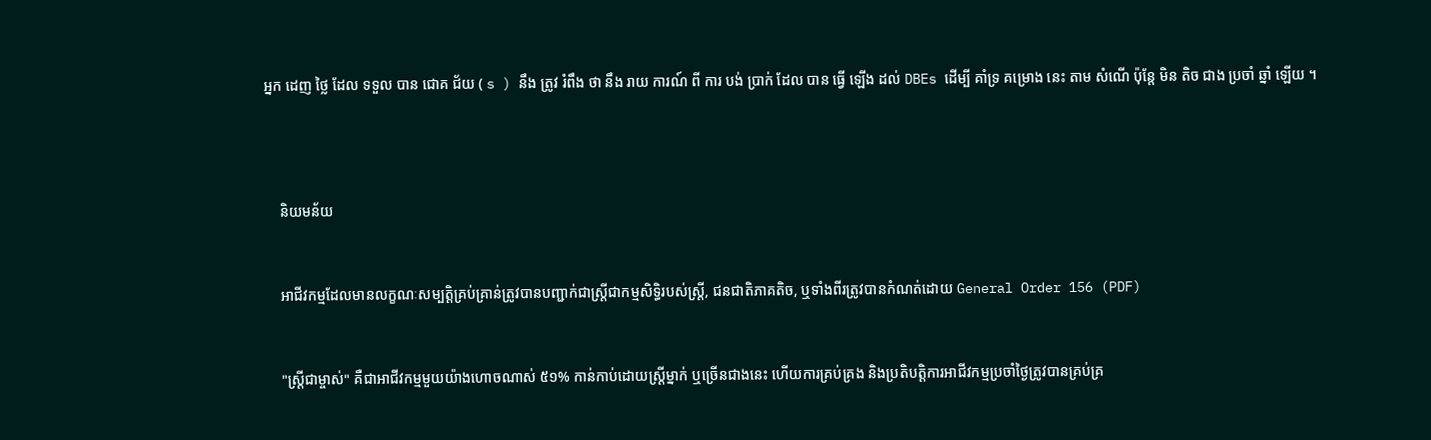អ្នក ដេញ ថ្លៃ ដែល ទទួល បាន ជោគ ជ័យ ( s ) នឹង ត្រូវ រំពឹង ថា នឹង រាយ ការណ៍ ពី ការ បង់ ប្រាក់ ដែល បាន ធ្វើ ឡើង ដល់ DBEs ដើម្បី គាំទ្រ គម្រោង នេះ តាម សំណើ ប៉ុន្តែ មិន តិច ជាង ប្រចាំ ឆ្នាំ ឡើយ ។





    និយមន័យ



    អាជីវកម្មដែលមានលក្ខណៈសម្បត្តិគ្រប់គ្រាន់ត្រូវបានបញ្ជាក់ជាស្ត្រីជាកម្មសិទ្ធិរបស់ស្ត្រី, ជនជាតិភាគតិច, ឬទាំងពីរត្រូវបានកំណត់ដោយ General Order 156 (PDF)



    "ស្រ្តីជាម្ចាស់" គឺជាអាជីវកម្មមួយយ៉ាងហោចណាស់ ៥១% កាន់កាប់ដោយស្រ្តីម្នាក់ ឬច្រើនជាងនេះ ហើយការគ្រប់គ្រង និងប្រតិបត្តិការអាជីវកម្មប្រចាំថ្ងៃត្រូវបានគ្រប់គ្រ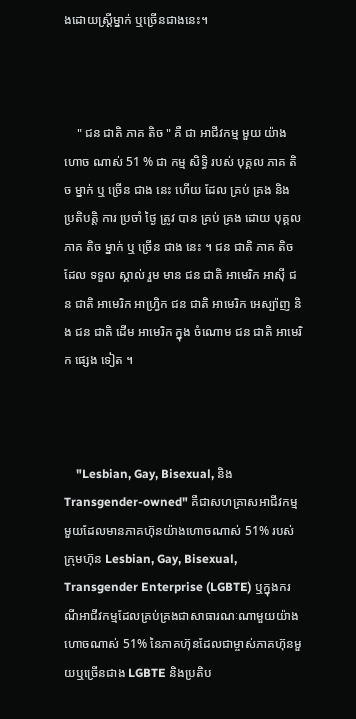ងដោយស្រ្តីម្នាក់ ឬច្រើនជាងនេះ។



    " ជន ជាតិ ភាគ តិច " គឺ ជា អាជីវកម្ម មួយ យ៉ាង ហោច ណាស់ 51 % ជា កម្ម សិទ្ធិ របស់ បុគ្គល ភាគ តិច ម្នាក់ ឬ ច្រើន ជាង នេះ ហើយ ដែល គ្រប់ គ្រង និង ប្រតិបត្តិ ការ ប្រចាំ ថ្ងៃ ត្រូវ បាន គ្រប់ គ្រង ដោយ បុគ្គល ភាគ តិច ម្នាក់ ឬ ច្រើន ជាង នេះ ។ ជន ជាតិ ភាគ តិច ដែល ទទួល ស្គាល់ រួម មាន ជន ជាតិ អាមេរិក អាស៊ី ជន ជាតិ អាមេរិក អាហ្វ្រិក ជន ជាតិ អាមេរិក អេស្ប៉ាញ និង ជន ជាតិ ដើម អាមេរិក ក្នុង ចំណោម ជន ជាតិ អាមេរិក ផ្សេង ទៀត ។



    "Lesbian, Gay, Bisexual, និង Transgender-owned" គឺជាសហគ្រាសអាជីវកម្មមួយដែលមានភាគហ៊ុនយ៉ាងហោចណាស់ 51% របស់ក្រុមហ៊ុន Lesbian, Gay, Bisexual, Transgender Enterprise (LGBTE) ឬក្នុងករណីអាជីវកម្មដែលគ្រប់គ្រងជាសាធារណៈណាមួយយ៉ាងហោចណាស់ 51% នៃភាគហ៊ុនដែលជាម្ចាស់ភាគហ៊ុនមួយឬច្រើនជាង LGBTE និងប្រតិប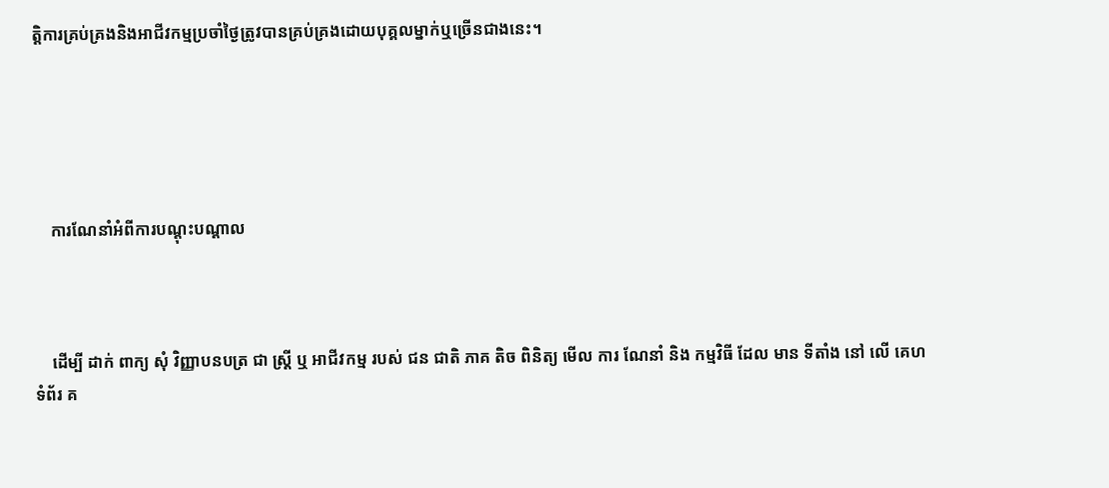ត្តិការគ្រប់គ្រងនិងអាជីវកម្មប្រចាំថ្ងៃត្រូវបានគ្រប់គ្រងដោយបុគ្គលម្នាក់ឬច្រើនជាងនេះ។





    ការណែនាំអំពីការបណ្តុះបណ្តាល



    ដើម្បី ដាក់ ពាក្យ សុំ វិញ្ញាបនបត្រ ជា ស្ត្រី ឬ អាជីវកម្ម របស់ ជន ជាតិ ភាគ តិច ពិនិត្យ មើល ការ ណែនាំ និង កម្មវិធី ដែល មាន ទីតាំង នៅ លើ គេហទំព័រ គ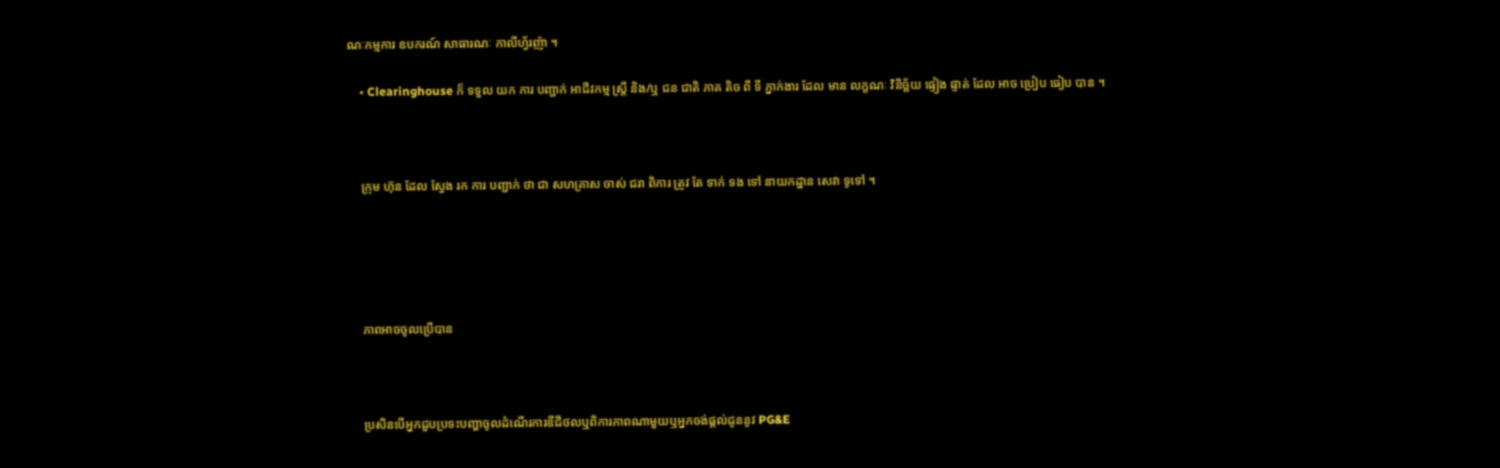ណៈកម្មការ ឧបករណ៍ សាធារណៈ កាលីហ្វ័រញ៉ា ។

    • Clearinghouse ក៏ ទទួល យក ការ បញ្ជាក់ អាជីវកម្ម ស្ត្រី និង/ឬ ជន ជាតិ ភាគ តិច ពី ទី ភ្នាក់ងារ ដែល មាន លក្ខណៈ វិនិច្ឆ័យ ផ្ទៀង ផ្ទាត់ ដែល អាច ប្រៀប ធៀប បាន ។



    ក្រុម ហ៊ុន ដែល ស្វែង រក ការ បញ្ជាក់ ថា ជា សហគ្រាស ចាស់ ជរា ពិការ ត្រូវ តែ ទាក់ ទង ទៅ នាយកដ្ឋាន សេវា ទូទៅ ។





    ភាពអាចចូលប្រើបាន



    ប្រសិនបើអ្នកជួបប្រទះបញ្ហាចូលដំណើរការឌីជីថលឬពិការភាពណាមួយឬអ្នកចង់ផ្តល់ជូននូវ PG&E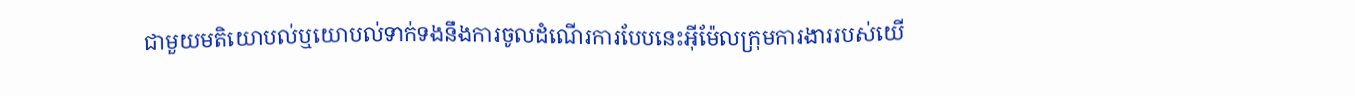ជាមួយមតិយោបល់ឬយោបល់ទាក់ទងនឹងការចូលដំណើរការបែបនេះអ៊ីម៉ែលក្រុមការងាររបស់យើ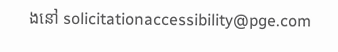ងនៅ solicitationaccessibility@pge.com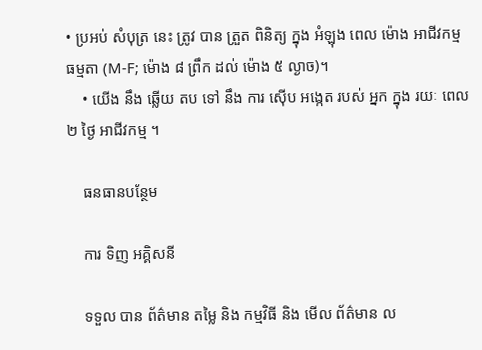• ប្រអប់ សំបុត្រ នេះ ត្រូវ បាន ត្រួត ពិនិត្យ ក្នុង អំឡុង ពេល ម៉ោង អាជីវកម្ម ធម្មតា (M-F; ម៉ោង ៨ ព្រឹក ដល់ ម៉ោង ៥ ល្ងាច)។
    • យើង នឹង ឆ្លើយ តប ទៅ នឹង ការ ស៊ើប អង្កេត របស់ អ្នក ក្នុង រយៈ ពេល ២ ថ្ងៃ អាជីវកម្ម ។

    ធនធានបន្ថែម

    ការ ទិញ អគ្គិសនី

    ទទួល បាន ព័ត៌មាន តម្លៃ និង កម្មវិធី និង មើល ព័ត៌មាន ល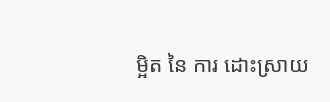ម្អិត នៃ ការ ដោះស្រាយ